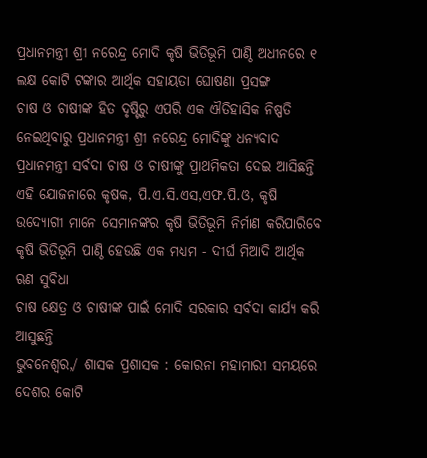ପ୍ରଧାନମନ୍ତ୍ରୀ ଶ୍ରୀ ନରେନ୍ଦ୍ର ମୋଦି କୃଷି ଭିତିଭୂମି ପାଣ୍ଠି ଅଧୀନରେ ୧ ଲକ୍ଷ କୋଟି ଟଙ୍କାର ଆର୍ଥିକ ସହାୟତା ଘୋଷଣା ପ୍ରସଙ୍ଗ
ଚାଷ ଓ ଚାଷୀଙ୍କ ହିତ ଦୃଷ୍ଟିରୁ ଏପରି ଏକ ଐତିହାସିକ ନିଷ୍ପତି ନେଇଥିବାରୁ ପ୍ରଧାନମନ୍ତ୍ରୀ ଶ୍ରୀ ନରେନ୍ଦ୍ର ମୋଦିଙ୍କୁ ଧନ୍ୟବାଦ
ପ୍ରଧାନମନ୍ତ୍ରୀ ସର୍ବଦା ଚାଷ ଓ ଚାଷୀଙ୍କୁ ପ୍ରାଥମିକତା ଦେଇ ଆସିଛନ୍ତି
ଏହି ଯୋଜନାରେ କୃଷକ, ପି.ଏ.ସି.ଏସ,ଏଫ.ପି.ଓ, କୃଷି ଉଦ୍ୟୋଗୀ ମାନେ ସେମାନଙ୍କର କୃଷି ଭିତିଭୂମି ନିର୍ମାଣ କରିପାରିବେ
କୃଷି ଭିତିଭୂମି ପାଣ୍ଠି ହେଉଛି ଏକ ମଧ୍ୟମ - ଦୀର୍ଘ ମିଆଦି ଆର୍ଥିକ ଋଣ ସୁବିଧା
ଚାଷ କ୍ଷେତ୍ର ଓ ଚାଷୀଙ୍କ ପାଇଁ ମୋଦି ସରକାର ସର୍ବଦା କାର୍ଯ୍ୟ କରି ଆସୁଛନ୍ତି
ଭୁବନେଶ୍ୱର,/ ଶାସକ ପ୍ରଶାସକ : କୋରନା ମହାମାରୀ ସମୟରେ ଦେଶର କୋଟି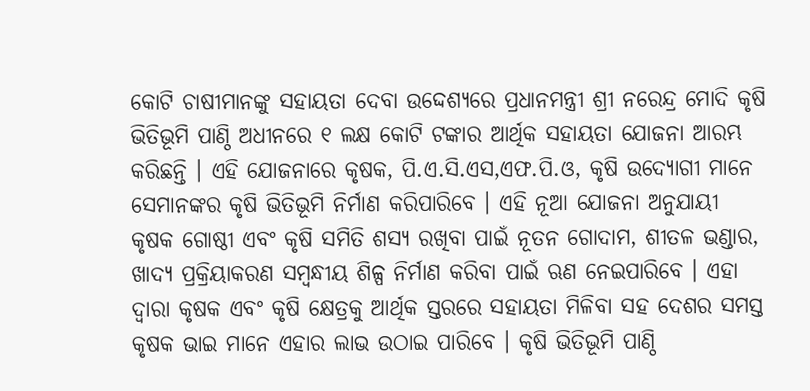କୋଟି ଚାଷୀମାନଙ୍କୁ ସହାୟତା ଦେବା ଉଦ୍ଦେଶ୍ୟରେ ପ୍ରଧାନମନ୍ତ୍ରୀ ଶ୍ରୀ ନରେନ୍ଦ୍ର ମୋଦି କୃଷି ଭିତିଭୂମି ପାଣ୍ଠି ଅଧୀନରେ ୧ ଲକ୍ଷ କୋଟି ଟଙ୍କାର ଆର୍ଥିକ ସହାୟତା ଯୋଜନା ଆରମ୍ଭ କରିଛନ୍ତି । ଏହି ଯୋଜନାରେ କୃଷକ, ପି.ଏ.ସି.ଏସ,ଏଫ.ପି.ଓ, କୃଷି ଉଦ୍ୟୋଗୀ ମାନେ ସେମାନଙ୍କର କୃଷି ଭିତିଭୂମି ନିର୍ମାଣ କରିପାରିବେ । ଏହି ନୂଆ ଯୋଜନା ଅନୁଯାୟୀ କୃଷକ ଗୋଷ୍ଠୀ ଏବଂ କୃଷି ସମିତି ଶସ୍ୟ ରଖିବା ପାଇଁ ନୂତନ ଗୋଦାମ, ଶୀତଳ ଭଣ୍ଡାର, ଖାଦ୍ୟ ପ୍ରକ୍ରିୟାକରଣ ସମ୍ବନ୍ଧୀୟ ଶିଳ୍ପ ନିର୍ମାଣ କରିବା ପାଇଁ ଋଣ ନେଇପାରିବେ । ଏହା ଦ୍ୱାରା କୃଷକ ଏବଂ କୃଷି କ୍ଷେତ୍ରକୁ ଆର୍ଥିକ ସ୍ତରରେ ସହାୟତା ମିଳିବା ସହ ଦେଶର ସମସ୍ତ କୃଷକ ଭାଇ ମାନେ ଏହାର ଲାଭ ଉଠାଇ ପାରିବେ । କୃଷି ଭିତିଭୂମି ପାଣ୍ଠି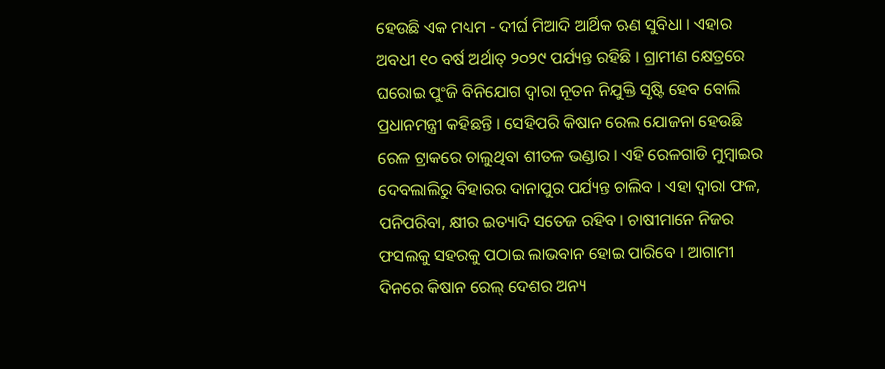ହେଉଛି ଏକ ମଧ୍ୟମ - ଦୀର୍ଘ ମିଆଦି ଆର୍ଥିକ ଋଣ ସୁବିଧା । ଏହାର ଅବଧୀ ୧୦ ବର୍ଷ ଅର୍ଥାତ୍ ୨୦୨୯ ପର୍ଯ୍ୟନ୍ତ ରହିଛି । ଗ୍ରାମୀଣ କ୍ଷେତ୍ରରେ ଘରୋଇ ପୁଂଜି ବିନିଯୋଗ ଦ୍ୱାରା ନୂତନ ନିଯୁକ୍ତି ସୃଷ୍ଟି ହେବ ବୋଲି ପ୍ରଧାନମନ୍ତ୍ରୀ କହିଛନ୍ତି । ସେହିପରି କିଷାନ ରେଲ ଯୋଜନା ହେଉଛି ରେଳ ଟ୍ରାକରେ ଚାଲୁଥିବା ଶୀତଳ ଭଣ୍ଡାର । ଏହି ରେଳଗାଡି ମୁମ୍ବାଇର ଦେବଲାଲିରୁ ବିହାରର ଦାନାପୁର ପର୍ଯ୍ୟନ୍ତ ଚାଲିବ । ଏହା ଦ୍ୱାରା ଫଳ, ପନିପରିବା, କ୍ଷୀର ଇତ୍ୟାଦି ସତେଜ ରହିବ । ଚାଷୀମାନେ ନିଜର ଫସଲକୁ ସହରକୁ ପଠାଇ ଲାଭବାନ ହୋଇ ପାରିବେ । ଆଗାମୀ ଦିନରେ କିଷାନ ରେଲ୍ ଦେଶର ଅନ୍ୟ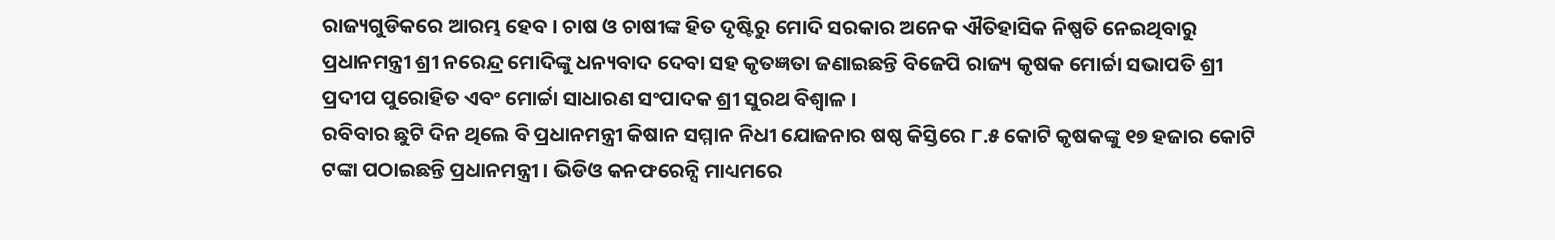ରାଜ୍ୟଗୁଡିକରେ ଆରମ୍ଭ ହେବ । ଚାଷ ଓ ଚାଷୀଙ୍କ ହିତ ଦୃଷ୍ଟିରୁ ମୋଦି ସରକାର ଅନେକ ଐତିହାସିକ ନିଷ୍ପତି ନେଇଥିବାରୁ ପ୍ରଧାନମନ୍ତ୍ରୀ ଶ୍ରୀ ନରେନ୍ଦ୍ର ମୋଦିଙ୍କୁ ଧନ୍ୟବାଦ ଦେବା ସହ କୃତଜ୍ଞତା ଜଣାଇଛନ୍ତି ବିଜେପି ରାଜ୍ୟ କୃଷକ ମୋର୍ଚ୍ଚା ସଭାପତି ଶ୍ରୀ ପ୍ରଦୀପ ପୁରୋହିତ ଏବଂ ମୋର୍ଚ୍ଚା ସାଧାରଣ ସଂପାଦକ ଶ୍ରୀ ସୁରଥ ବିଶ୍ୱାଳ ।
ରବିବାର ଛୁଟି ଦିନ ଥିଲେ ବି ପ୍ରଧାନମନ୍ତ୍ରୀ କିଷାନ ସମ୍ମାନ ନିଧୀ ଯୋଜନାର ଷଷ୍ଠ କିସ୍ତିରେ ୮.୫ କୋଟି କୃଷକଙ୍କୁ ୧୭ ହଜାର କୋଟି ଟଙ୍କା ପଠାଇଛନ୍ତି ପ୍ରଧାନମନ୍ତ୍ରୀ । ଭିଡିଓ କନଫରେନ୍ସି ମାଧ୍ୟମରେ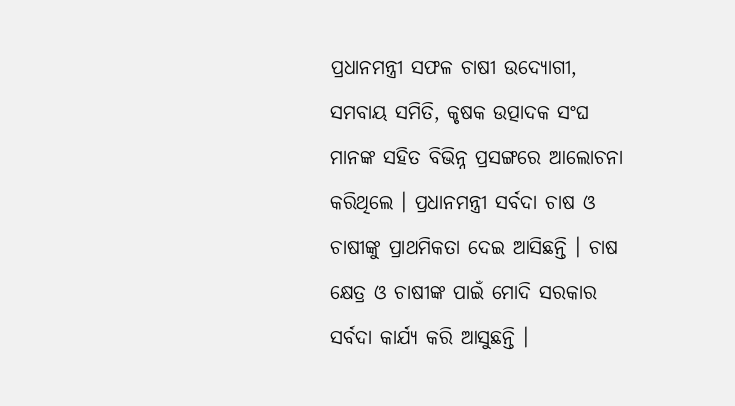ପ୍ରଧାନମନ୍ତ୍ରୀ ସଫଳ ଚାଷୀ ଉଦ୍ୟୋଗୀ, ସମବାୟ ସମିତି, କୃଷକ ଉତ୍ପାଦକ ସଂଘ ମାନଙ୍କ ସହିତ ବିଭିନ୍ନ ପ୍ରସଙ୍ଗରେ ଆଲୋଚନା କରିଥିଲେ । ପ୍ରଧାନମନ୍ତ୍ରୀ ସର୍ବଦା ଚାଷ ଓ ଚାଷୀଙ୍କୁ ପ୍ରାଥମିକତା ଦେଇ ଆସିଛନ୍ତି । ଚାଷ କ୍ଷେତ୍ର ଓ ଚାଷୀଙ୍କ ପାଇଁ ମୋଦି ସରକାର ସର୍ବଦା କାର୍ଯ୍ୟ କରି ଆସୁଛନ୍ତି ।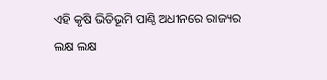ଏହି କୃଷି ଭିତିଭୂମି ପାଣ୍ଠି ଅଧୀନରେ ରାଜ୍ୟର ଲକ୍ଷ ଲକ୍ଷ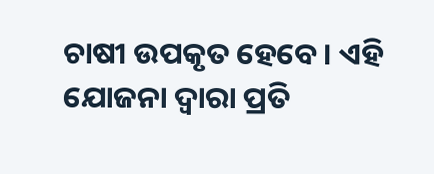ଚାଷୀ ଉପକୃତ ହେବେ । ଏହି ଯୋଜନା ଦ୍ୱାରା ପ୍ରତି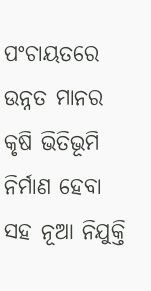ପଂଚାୟତରେ ଉନ୍ନତ ମାନର କୃଷି ଭିତିଭୂମି ନିର୍ମାଣ ହେବା ସହ ନୂଆ ନିଯୁକ୍ତି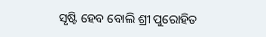ସୃଷ୍ଟି ହେବ ବୋଲି ଶ୍ରୀ ପୁରୋହିତ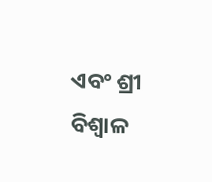ଏବଂ ଶ୍ରୀ ବିଶ୍ୱାଳ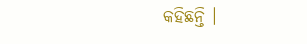କହିଛନ୍ତି ।